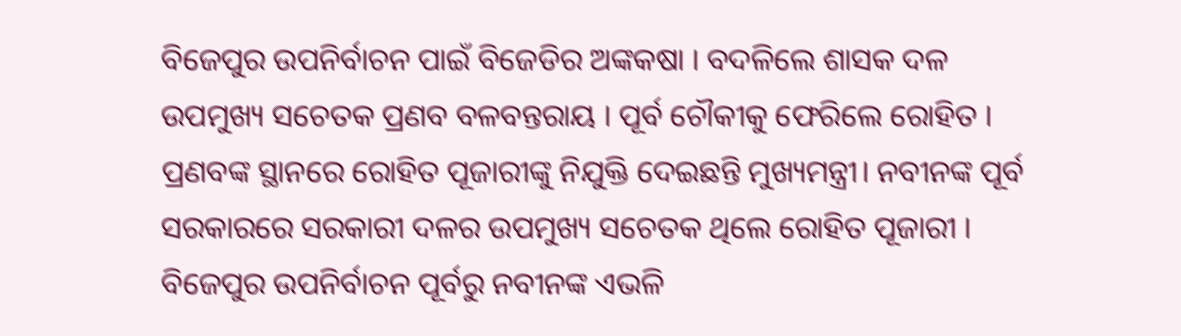ବିଜେପୁର ଉପନିର୍ବାଚନ ପାଇଁ ବିଜେଡିର ଅଙ୍କକଷା । ବଦଳିଲେ ଶାସକ ଦଳ ଉପମୁଖ୍ୟ ସଚେତକ ପ୍ରଣବ ବଳବନ୍ତରାୟ । ପୂର୍ବ ଚୌକୀକୁ ଫେରିଲେ ରୋହିତ । ପ୍ରଣବଙ୍କ ସ୍ଥାନରେ ରୋହିତ ପୂଜାରୀଙ୍କୁ ନିଯୁକ୍ତି ଦେଇଛନ୍ତି ମୁଖ୍ୟମନ୍ତ୍ରୀ। ନବୀନଙ୍କ ପୂର୍ବ ସରକାରରେ ସରକାରୀ ଦଳର ଉପମୁଖ୍ୟ ସଚେତକ ଥିଲେ ରୋହିତ ପୂଜାରୀ । ବିଜେପୁର ଉପନିର୍ବାଚନ ପୂର୍ବରୁ ନବୀନଙ୍କ ଏଭଳି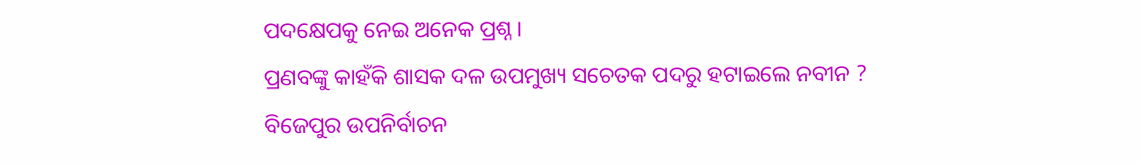ପଦକ୍ଷେପକୁ ନେଇ ଅନେକ ପ୍ରଶ୍ନ ।
ପ୍ରଣବଙ୍କୁ କାହଁକି ଶାସକ ଦଳ ଉପମୁଖ୍ୟ ସଚେତକ ପଦରୁ ହଟାଇଲେ ନବୀନ ?
ବିଜେପୁର ଉପନିର୍ବାଚନ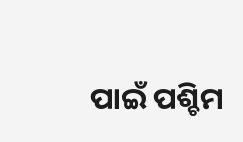ପାଇଁ ପଶ୍ଚିମ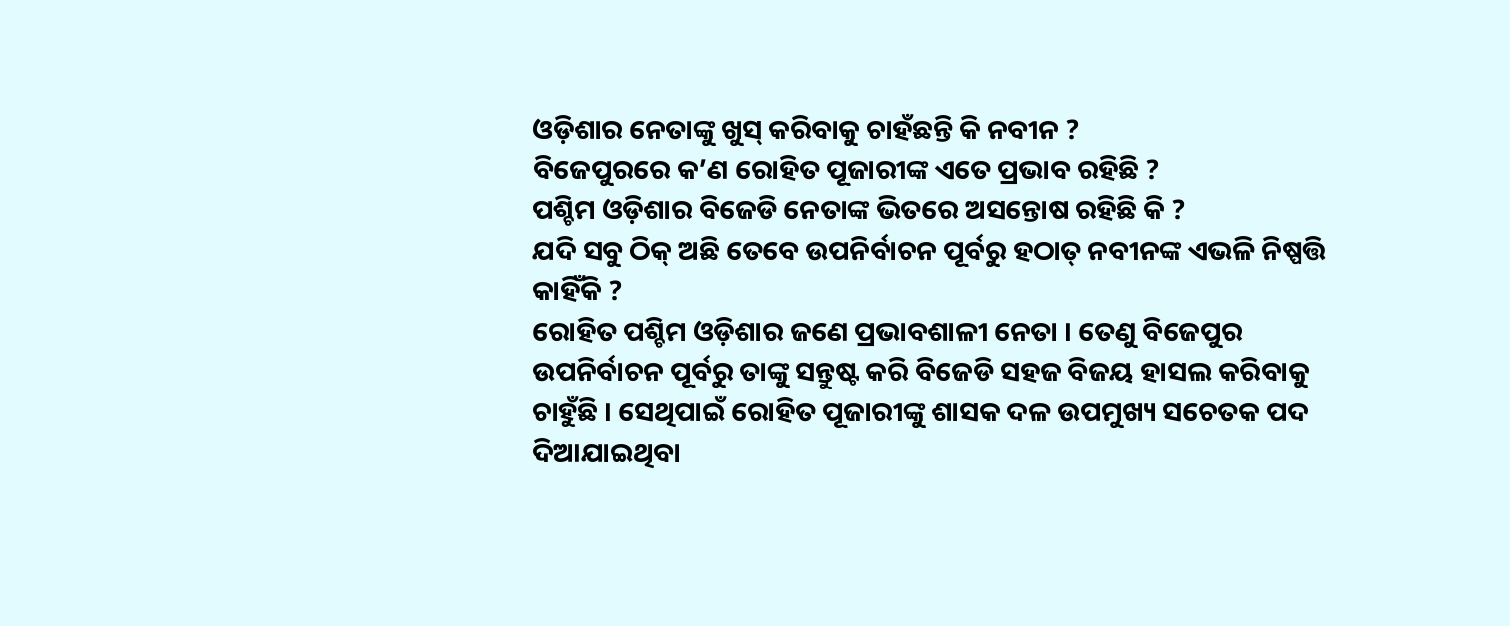ଓଡ଼ିଶାର ନେତାଙ୍କୁ ଖୁସ୍ କରିବାକୁ ଚାହଁଛନ୍ତି କି ନବୀନ ?
ବିଜେପୁରରେ କ’ଣ ରୋହିତ ପୂଜାରୀଙ୍କ ଏତେ ପ୍ରଭାବ ରହିଛି ?
ପଶ୍ଚିମ ଓଡ଼ିଶାର ବିଜେଡି ନେତାଙ୍କ ଭିତରେ ଅସନ୍ତୋଷ ରହିଛି କି ?
ଯଦି ସବୁ ଠିକ୍ ଅଛି ତେବେ ଉପନିର୍ବାଚନ ପୂର୍ବରୁ ହଠାତ୍ ନବୀନଙ୍କ ଏଭଳି ନିଷ୍ପତ୍ତି କାହିଁକି ?
ରୋହିତ ପଶ୍ଚିମ ଓଡ଼ିଶାର ଜଣେ ପ୍ରଭାବଶାଳୀ ନେତା । ତେଣୁ ବିଜେପୁର ଉପନିର୍ବାଚନ ପୂର୍ବରୁ ତାଙ୍କୁ ସନ୍ତୁଷ୍ଟ କରି ବିଜେଡି ସହଜ ବିଜୟ ହାସଲ କରିବାକୁ ଚାହୁଁଛି । ସେଥିପାଇଁ ରୋହିତ ପୂଜାରୀଙ୍କୁ ଶାସକ ଦଳ ଉପମୁଖ୍ୟ ସଚେତକ ପଦ ଦିଆଯାଇଥିବା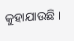କୁହାଯାଉଛି ।